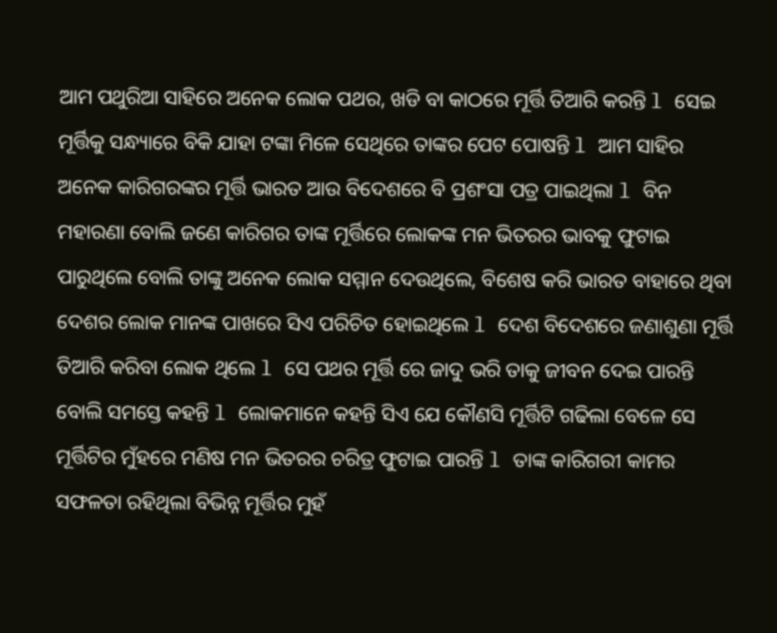ଆମ ପଥୁରିଆ ସାହିରେ ଅନେକ ଲୋକ ପଥର, ଖଡି ବା କାଠରେ ମୂର୍ତ୍ତି ତିଆରି କରନ୍ତି l ସେଇ ମୂର୍ତ୍ତିକୁ ସନ୍ଧ୍ୟାରେ ବିକି ଯାହା ଟଙ୍କା ମିଳେ ସେଥିରେ ତାଙ୍କର ପେଟ ପୋଷନ୍ତି l ଆମ ସାହିର ଅନେକ କାରିଗରଙ୍କର ମୂର୍ତ୍ତି ଭାରତ ଆଉ ବିଦେଶରେ ବି ପ୍ରଶଂସା ପତ୍ର ପାଇଥିଲା l ବିନ ମହାରଣା ବୋଲି ଜଣେ କାରିଗର ତାଙ୍କ ମୂର୍ତ୍ତିରେ ଲୋକଙ୍କ ମନ ଭିତରର ଭାବକୁ ଫୁଟାଇ ପାରୁଥିଲେ ବୋଲି ତାଙ୍କୁ ଅନେକ ଲୋକ ସମ୍ମାନ ଦେଉଥିଲେ, ବିଶେଷ କରି ଭାରତ ବାହାରେ ଥିବା ଦେଶର ଲୋକ ମାନଙ୍କ ପାଖରେ ସିଏ ପରିଚିତ ହୋଇଥିଲେ l ଦେଶ ବିଦେଶରେ ଜଣାଶୁଣା ମୂର୍ତ୍ତି ତିଆରି କରିବା ଲୋକ ଥିଲେ l ସେ ପଥର ମୂର୍ତ୍ତି ରେ ଜାଦୁ ଭରି ତାକୁ ଜୀବନ ଦେଇ ପାରନ୍ତି ବୋଲି ସମସ୍ତେ କହନ୍ତି l ଲୋକମାନେ କହନ୍ତି ସିଏ ଯେ କୌଣସି ମୂର୍ତ୍ତିଟି ଗଢିଲା ବେଳେ ସେ ମୂର୍ତ୍ତିଟିର ମୁଁହରେ ମଣିଷ ମନ ଭିତରର ଚରିତ୍ର ଫୁଟାଇ ପାରନ୍ତି l ତାଙ୍କ କାରିଗରୀ କାମର ସଫଳତା ରହିଥିଲା ବିଭିନ୍ନ ମୂର୍ତ୍ତିର ମୁହଁ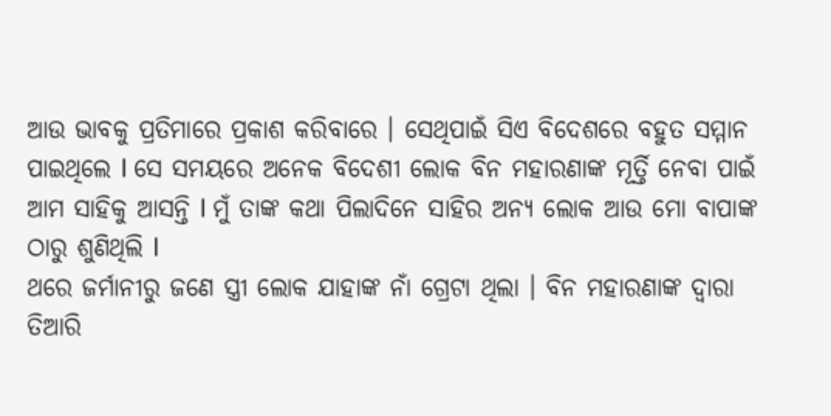ଆଉ ଭାବକୁ ପ୍ରତିମାରେ ପ୍ରକାଶ କରିବାରେ । ସେଥିପାଇଁ ସିଏ ବିଦେଶରେ ବହୁତ ସମ୍ମାନ ପାଇଥିଲେ l ସେ ସମୟରେ ଅନେକ ବିଦେଶୀ ଲୋକ ବିନ ମହାରଣାଙ୍କ ମୂର୍ତ୍ତି ନେବା ପାଇଁ ଆମ ସାହିକୁ ଆସନ୍ତି l ମୁଁ ତାଙ୍କ କଥା ପିଲାଦିନେ ସାହିର ଅନ୍ୟ ଲୋକ ଆଉ ମୋ ବାପାଙ୍କ ଠାରୁ ଶୁଣିଥିଲି l
ଥରେ ଜର୍ମାନୀରୁ ଜଣେ ସ୍ତ୍ରୀ ଲୋକ ଯାହାଙ୍କ ନାଁ ଗ୍ରେଟା ଥିଲା । ବିନ ମହାରଣାଙ୍କ ଦ୍ୱାରା ତିଆରି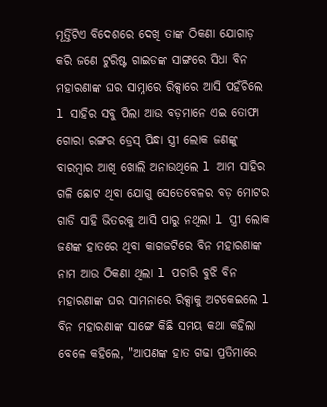ମୂର୍ତ୍ତିଟିଏ ବିଦେଶରେ ଦେଖି ତାଙ୍କ ଠିକଣା ଯୋଗାଡ଼ କରି ଜଣେ ଟୁରିଷ୍ଟ ଗାଇଡଙ୍କ ସାଙ୍ଗରେ ସିଧା ବିନ ମହାରଣାଙ୍କ ଘର ସାମ୍ନାରେ ରିକ୍ସାରେ ଆସି ପହଁଚିଲେ l ସାହିର ସବୁ ପିଲା ଆଉ ବଡ଼ମାନେ ଏଇ ତୋଫା ଗୋରା ରଙ୍ଗର ଡ୍ରେସ୍ ପିନ୍ଧା ସ୍ତ୍ରୀ ଲୋକ ଜଣଙ୍କୁ ବାରମ୍ବାର ଆଖି ଖୋଲି ଅନାଉଥିଲେ l ଆମ ସାହିର ଗଳି ଛୋଟ ଥିବା ଯୋଗୁ ସେତେବେଳର ବଡ଼ ମୋଟର ଗାଡି ସାହି ଭିତରକୁ ଆସି ପାରୁ ନଥିଲା l ସ୍ତ୍ରୀ ଲୋକ ଜଣଙ୍କ ହାତରେ ଥିବା କାଗଜଟିରେ ବିନ ମହାରଣାଙ୍କ ନାମ ଆଉ ଠିକଣା ଥିଲା l ପଚାରି ବୁଝି ବିନ ମହାରଣାଙ୍କ ଘର ସାମନାରେ ରିକ୍ସାକୁ ଅଟକେଇଲେ l ବିନ ମହାରଣାଙ୍କ ସାଙ୍ଗେ କିଛି ସମୟ କଥା କହିଲା ବେଳେ କହିଲେ, "ଆପଣଙ୍କ ହାତ ଗଢା ପ୍ରତିମାରେ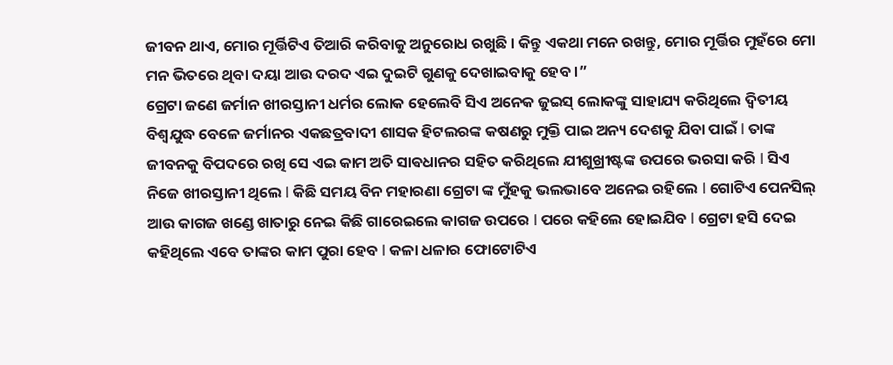ଜୀବନ ଥାଏ, ମୋର ମୂର୍ତ୍ତିଟିଏ ତିଆରି କରିବାକୁ ଅନୁରୋଧ ରଖୁଛି । କିନ୍ତୁ ଏକଥା ମନେ ରଖନ୍ତୁ, ମୋର ମୂର୍ତ୍ତିର ମୁହଁରେ ମୋ ମନ ଭିତରେ ଥିବା ଦୟା ଆଉ ଦରଦ ଏଇ ଦୁଇଟି ଗୁଣକୁ ଦେଖାଇବାକୁ ହେବ ।”
ଗ୍ରେଟା ଜଣେ ଜର୍ମାନ ଖୀରସ୍ତାନୀ ଧର୍ମର ଲୋକ ହେଲେବି ସିଏ ଅନେକ ଜୁଇସ୍ ଲୋକଙ୍କୁ ସାହାଯ୍ୟ କରିଥିଲେ ଦ୍ଵିତୀୟ ବିଶ୍ୱଯୁଦ୍ଧ ବେଳେ ଜର୍ମାନର ଏକଛତ୍ରବାଦୀ ଶାସକ ହିଟଲରଙ୍କ କଷଣରୁ ମୁକ୍ତି ପାଇ ଅନ୍ୟ ଦେଶକୁ ଯିବା ପାଇଁ l ତାଙ୍କ ଜୀବନକୁ ବିପଦରେ ରଖି ସେ ଏଇ କାମ ଅତି ସାଵଧାନର ସହିତ କରିଥିଲେ ଯୀଶୁଖ୍ରୀଷ୍ଟଙ୍କ ଉପରେ ଭରସା କରି l ସିଏ ନିଜେ ଖୀରସ୍ତାନୀ ଥିଲେ l କିଛି ସମୟ ବିନ ମହାରଣା ଗ୍ରେଟା ଙ୍କ ମୁଁହକୁ ଭଲଭାବେ ଅନେଇ ରହିଲେ l ଗୋଟିଏ ପେନସିଲ୍ ଆଉ କାଗଜ ଖଣ୍ଡେ ଖାତାରୁ ନେଇ କିଛି ଗାରେଇଲେ କାଗଜ ଉପରେ l ପରେ କହିଲେ ହୋଇଯିବ l ଗ୍ରେଟା ହସି ଦେଇ କହିଥିଲେ ଏବେ ତାଙ୍କର କାମ ପୁରା ହେବ l କଳା ଧଳାର ଫୋଟୋଟିଏ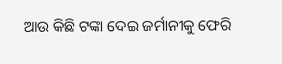ଆଉ କିଛି ଟଙ୍କା ଦେଇ ଜର୍ମାନୀକୁ ଫେରି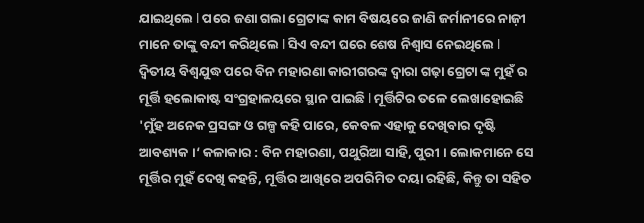ଯାଇଥିଲେ l ପରେ ଜଣା ଗଲା ଗ୍ରେଟାଙ୍କ କାମ ବିଷୟରେ ଜାଣି ଜର୍ମାନୀରେ ନାଜ଼ୀ ମାନେ ତାଙ୍କୁ ବନ୍ଦୀ କରିଥିଲେ l ସିଏ ବନ୍ଦୀ ଘରେ ଶେଷ ନିଶ୍ୱାସ ନେଇଥିଲେ l
ଦ୍ଵିତୀୟ ବିଶ୍ୱଯୁଦ୍ଧ ପରେ ବିନ ମହାରଣା କାରୀଗରଙ୍କ ଦ୍ୱାରା ଗଢ଼ା ଗ୍ରେଟା ଙ୍କ ମୁହଁ ର ମୂର୍ତ୍ତି ହଲୋକାଷ୍ଟ ସଂଗ୍ରହାଳୟରେ ସ୍ଥାନ ପାଇଛି l ମୂର୍ତ୍ତିଟିର ତଳେ ଲେଖାହୋଇଛି 'ମୁଁହ ଅନେକ ପ୍ରସଙ୍ଗ ଓ ଗଳ୍ପ କହି ପାରେ, କେବଳ ଏହାକୁ ଦେଖିବାର ଦୃଷ୍ଟି ଆବଶ୍ୟକ ।‘ କଳାକାର : ବିନ ମହାରଣା, ପଥୁରିଆ ସାହି, ପୁରୀ । ଲୋକମାନେ ସେ ମୂର୍ତ୍ତିର ମୁହଁ ଦେଖି କହନ୍ତି, ମୂର୍ତ୍ତିର ଆଖିରେ ଅପରିମିତ ଦୟା ରହିଛି, କିନ୍ତୁ ତା ସହିତ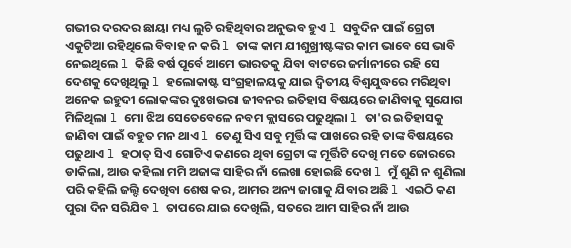ଗଭୀର ଦରଦର ଛାୟା ମଧ୍ୟ ଲୁଚି ରହିଥିବାର ଅନୁଭବ ହୁଏ l ସବୁଦିନ ପାଇଁ ଗ୍ରେଟା ଏକୁଟିଆ ରହିଥିଲେ ବିବାହ ନ କରି l ତାଙ୍କ କାମ ଯୀଶୁଖ୍ରୀଷ୍ଟଙ୍କର କାମ ଭାବେ ସେ ଭାବି ନେଇଥିଲେ l କିଛି ବର୍ଷ ପୂର୍ବେ ଆମେ ଭାରତକୁ ଯିବା ବାଟରେ ଜର୍ମାନୀରେ ରହି ସେ ଦେଶକୁ ଦେଖିଥିଲୁ l ହଲୋକାଷ୍ଟ ସଂଗ୍ରହାଳୟକୁ ଯାଇ ଦ୍ଵିତୀୟ ବିଶ୍ଵଯୁଦ୍ଧରେ ମରିଥିବା ଅନେକ ଇହୁଦୀ ଲୋକଙ୍କର ଦୁଃଖଭରା ଜୀବନର ଇତିହାସ ବିଷୟରେ ଜାଣିବାକୁ ସୁଯୋଗ ମିଳିଥିଲା l ମୋ ଝିଅ ସେତେବେଳେ ନବମ କ୍ଲାସରେ ପଢୁଥିଲା l ତା'ର ଇତିହାସକୁ ଜାଣିବା ପାଇଁ ବହୁତ ମନ ଥାଏ l ତେଣୁ ସିଏ ସବୁ ମୂର୍ତ୍ତି ଙ୍କ ପାଖରେ ରହି ତାଙ୍କ ବିଷୟରେ ପଢୁଥାଏ l ହଠାତ୍ ସିଏ ଗୋଟିଏ କଣରେ ଥିବା ଗ୍ରେଟା ଙ୍କ ମୂର୍ତ୍ତିଟି ଦେଖି ମତେ ଜୋରରେ ଡାକିଲା, ଆଉ କହିଲା ମମି ଅଜାଙ୍କ ସାହିର ନାଁ ଲେଖା ହୋଇଛି ଦେଖ l ମୁଁ ଶୁଣି ନ ଶୁଣିଲା ପରି କହିଲି ଜଲ୍ଦି ଦେଖିବା ଶେଷ କର, ଆମର ଅନ୍ୟ ଜାଗାକୁ ଯିବାର ଅଛି l ଏଇଠି କଣ ପୁରା ଦିନ ସରିଯିବ l ତାପରେ ଯାଇ ଦେଖିଲି, ସତରେ ଆମ ସାହିର ନାଁ ଆଉ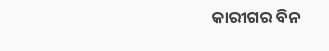କାରୀଗର ବିନ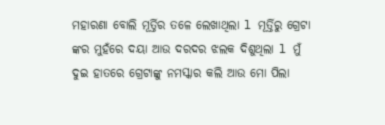ମହାରଣା ବୋଲି ମୂର୍ତ୍ତିର ତଳେ ଲେଖାଥିଲା l ମୂର୍ତ୍ତିରୁ ଗ୍ରେଟା ଙ୍କର ମୁହଁରେ ଦୟା ଆଉ ଦରଦର ଝଲକ ଦିଶୁଥିଲା l ମୁଁ ଦୁଇ ହାତରେ ଗ୍ରେଟାଙ୍କୁ ନମସ୍କାର କଲି ଆଉ ମୋ ପିଲା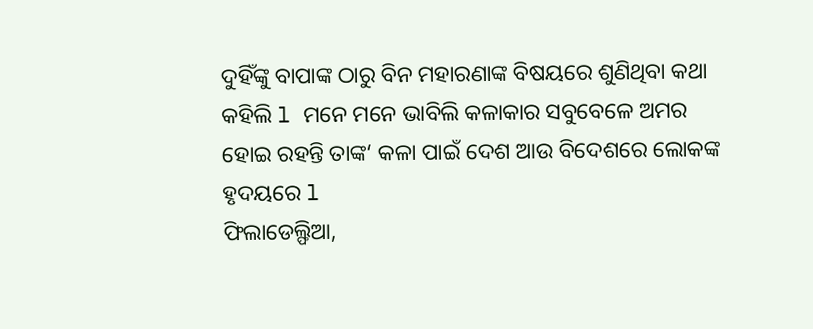ଦୁହିଁଙ୍କୁ ବାପାଙ୍କ ଠାରୁ ବିନ ମହାରଣାଙ୍କ ବିଷୟରେ ଶୁଣିଥିବା କଥା କହିଲି l ମନେ ମନେ ଭାବିଲି କଳାକାର ସବୁବେଳେ ଅମର ହୋଇ ରହନ୍ତି ତାଙ୍କ‘ କଳା ପାଇଁ ଦେଶ ଆଉ ବିଦେଶରେ ଲୋକଙ୍କ ହୃଦୟରେ l
ଫିଲାଡେଲ୍ଫିଆ,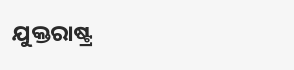ଯୁକ୍ତରାଷ୍ଟ୍ର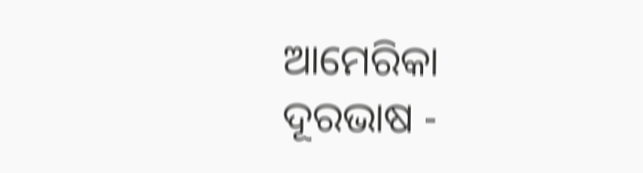ଆମେରିକା
ଦୂରଭାଷ -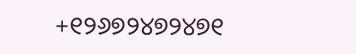+୧୨୬୭୨୪୭୨୪୭୧